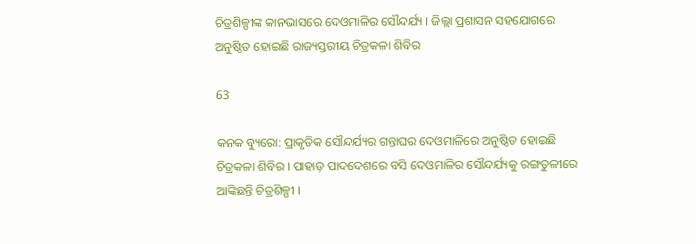ଚିତ୍ରଶିଳ୍ପୀଙ୍କ କାନଭାସରେ ଦେଓମାଳିର ସୌନ୍ଦର୍ଯ୍ୟ । ଜିଲ୍ଲା ପ୍ରଶାସନ ସହଯୋଗରେ ଅନୁଷ୍ଠିତ ହୋଇଛି ରାଜ୍ୟସ୍ତରୀୟ ଚିତ୍ରକଳା ଶିବିର

63

କନକ ବ୍ୟୁରୋ: ପ୍ରାକୃତିକ ସୌନ୍ଦର୍ଯ୍ୟର ଗନ୍ତାଘର ଦେଓମାଳିରେ ଅନୁଷ୍ଠିତ ହୋଇଛି ଚିତ୍ରକଳା ଶିବିର । ପାହାଡ଼ ପାଦଦେଶରେ ବସି ଦେଓମାଳିର ସୌନ୍ଦର୍ଯ୍ୟକୁ ରଙ୍ଗତୁଳୀରେ ଆଙ୍କିଛନ୍ତି ଚିତ୍ରଶିଳ୍ପୀ ।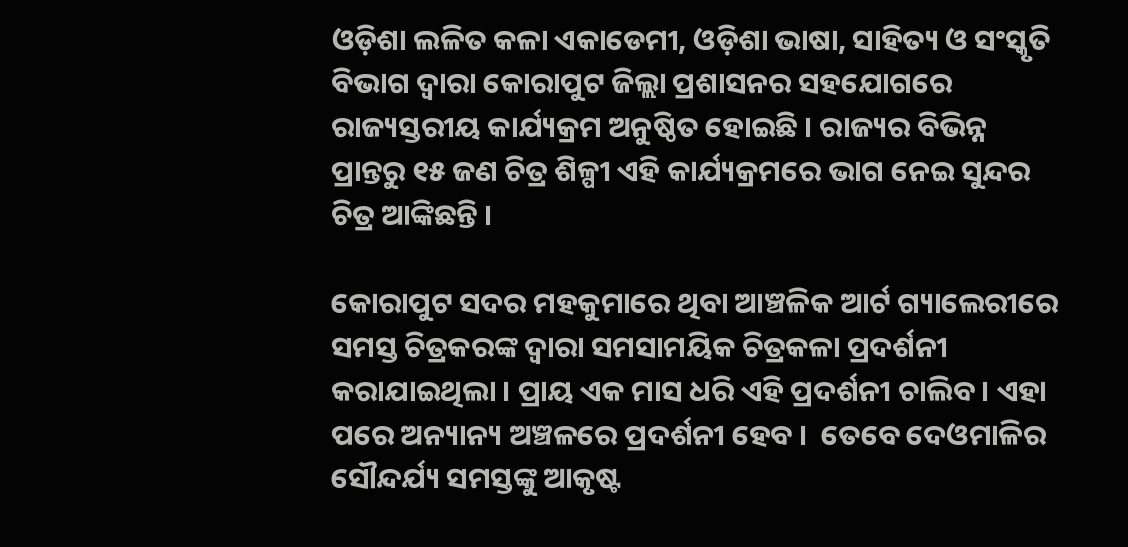ଓଡ଼ିଶା ଲଳିତ କଳା ଏକାଡେମୀ, ଓଡ଼ିଶା ଭାଷା, ସାହିତ୍ୟ ଓ ସଂସ୍କୃତି ବିଭାଗ ଦ୍ୱାରା କୋରାପୁଟ ଜିଲ୍ଲା ପ୍ରଶାସନର ସହଯୋଗରେ ରାଜ୍ୟସ୍ତରୀୟ କାର୍ଯ୍ୟକ୍ରମ ଅନୁଷ୍ଠିତ ହୋଇଛି । ରାଜ୍ୟର ବିଭିନ୍ନ ପ୍ରାନ୍ତରୁ ୧୫ ଜଣ ଚିତ୍ର ଶିଳ୍ପୀ ଏହି କାର୍ଯ୍ୟକ୍ରମରେ ଭାଗ ନେଇ ସୁନ୍ଦର ଚିତ୍ର ଆଙ୍କିଛନ୍ତି ।

କୋରାପୁଟ ସଦର ମହକୁମାରେ ଥିବା ଆଞ୍ଚଳିକ ଆର୍ଟ ଗ୍ୟାଲେରୀରେ ସମସ୍ତ ଚିତ୍ରକରଙ୍କ ଦ୍ୱାରା ସମସାମୟିକ ଚିତ୍ରକଳା ପ୍ରଦର୍ଶନୀ କରାଯାଇଥିଲା । ପ୍ରାୟ ଏକ ମାସ ଧରି ଏହି ପ୍ରଦର୍ଶନୀ ଚାଲିବ । ଏହା ପରେ ଅନ୍ୟାନ୍ୟ ଅଞ୍ଚଳରେ ପ୍ରଦର୍ଶନୀ ହେବ ।  ତେବେ ଦେଓମାଳିର ସୌନ୍ଦର୍ଯ୍ୟ ସମସ୍ତଙ୍କୁ ଆକୃଷ୍ଟ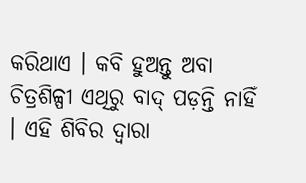କରିଥାଏ । କବି ହୁଅନ୍ତୁ ଅବା ଚିତ୍ରଶିଳ୍ପୀ ଏଥିରୁ ବାଦ୍ ପଡ଼ନ୍ତି ନାହିଁ । ଏହି ଶିବିର ଦ୍ୱାରା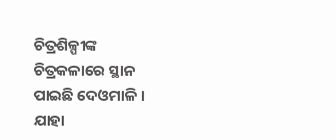ଚିତ୍ରଶିଳ୍ପୀଙ୍କ ଚିତ୍ରକଳାରେ ସ୍ଥାନ ପାଇଛି ଦେଓମାଳି । ଯାହା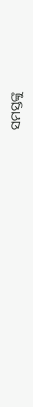ସମସ୍ତଙ୍କୁ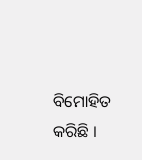ବିମୋହିତ କରିଛି ।